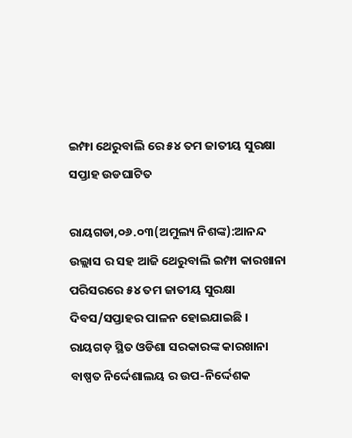ଇମ୍ଫା ଥେରୁବାଲି ରେ ୫୪ ତମ ଜାତୀୟ ସୁରକ୍ଷା ସପ୍ତାହ ଉଡଘାଟିତ

ରାୟଗଡା,୦୬.୦୩(ଅମୁଲ୍ୟ ନିଶଙ୍କ):ଆନନ୍ଦ ଉଲ୍ଲାସ ର ସହ ଆଜି ଥେରୁବାଲି ଇମ୍ଫା କାରଖାନା ପରିସରରେ ୫୪ ତମ ଜାତୀୟ ସୁରକ୍ଷା ଦିବସ/ସପ୍ତାହର ପାଳନ ହୋଇଯାଇଛି । ରାୟଗଡ଼ ସ୍ଥିତ ଓଡିଶା ସରକାରଙ୍କ କାରଖାନା ବାଷ୍ପତ ନିର୍ଦ୍ଦେଶାଲୟ ର ଉପ-ନିର୍ଦ୍ଦେଶକ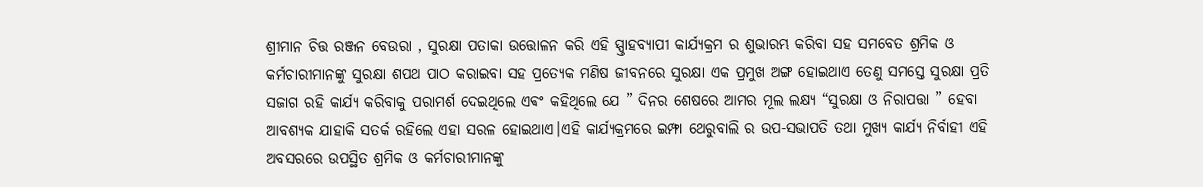ଶ୍ରୀମାନ ଚିତ୍ତ ରଞ୍ଜନ ବେଉରା , ସୁରକ୍ଷା ପତାକା ଉତ୍ତୋଳନ କରି ଏହି ସ୍ପ୍ତାହବ୍ୟାପୀ କାର୍ଯ୍ୟକ୍ରମ ର ଶୁଭାରମ୍ଭ କରିବା ସହ ସମବେତ ଶ୍ରମିକ ଓ କର୍ମଚାରୀମାନଙ୍କୁ ସୁରକ୍ଷା ଶପଥ ପାଠ କରାଇବା ସହ ପ୍ରତ୍ୟେକ ମଣିଷ ଜୀବନରେ ସୁରକ୍ଷା ଏକ ପ୍ରମୁଖ ଅଙ୍ଗ ହୋଇଥାଏ ତେଣୁ ସମସ୍ତେ ସୁରକ୍ଷା ପ୍ରତି ସଜାଗ ରହି କାର୍ଯ୍ୟ କରିବାକୁ ପରାମର୍ଶ ଦେଇଥିଲେ ଏଵଂ କହିଥିଲେ ଯେ ” ଦିନର ଶେଷରେ ଆମର ମୂଲ ଲକ୍ଷ୍ୟ “ସୁରକ୍ଷା ଓ ନିରାପତ୍ତା ” ହେବା ଆବଶ୍ୟକ ଯାହାକି ସତର୍କ ରହିଲେ ଏହା ସରଳ ହୋଇଥାଏ।ଏହି କାର୍ଯ୍ୟକ୍ରମରେ ଇମ୍ଫା ଥେରୁବାଲି ର ଉପ-ସଭାପତି ତଥା ମୁଖ୍ୟ କାର୍ଯ୍ୟ ନିର୍ବାହୀ ଏହି ଅବସରରେ ଉପସ୍ଥିତ ଶ୍ରମିକ ଓ କର୍ମଚାରୀମାନଙ୍କୁ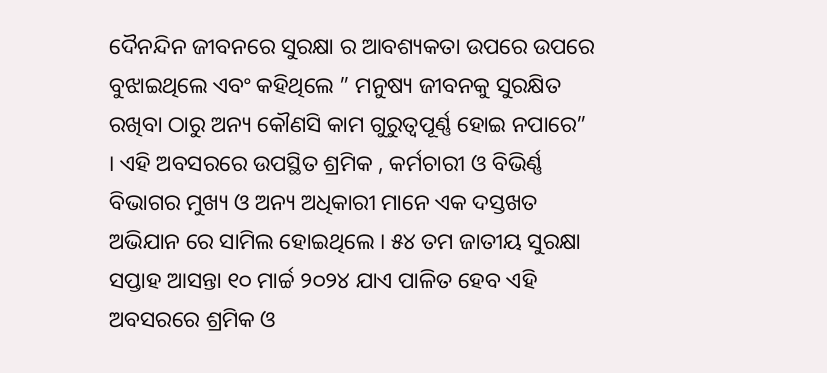ଦୈନନ୍ଦିନ ଜୀବନରେ ସୁରକ୍ଷା ର ଆବଶ୍ୟକତା ଉପରେ ଉପରେ ବୁଝାଇଥିଲେ ଏବଂ କହିଥିଲେ ” ମନୁଷ୍ୟ ଜୀବନକୁ ସୁରକ୍ଷିତ ରଖିବା ଠାରୁ ଅନ୍ୟ କୌଣସି କାମ ଗୁରୁତ୍ୱପୂର୍ଣ୍ଣ ହୋଇ ନପାରେ” । ଏହି ଅବସରରେ ଉପସ୍ଥିତ ଶ୍ରମିକ , କର୍ମଚାରୀ ଓ ବିଭିର୍ଣ୍ଣ ବିଭାଗର ମୁଖ୍ୟ ଓ ଅନ୍ୟ ଅଧିକାରୀ ମାନେ ଏକ ଦସ୍ତଖତ ଅଭିଯାନ ରେ ସାମିଲ ହୋଇଥିଲେ । ୫୪ ତମ ଜାତୀୟ ସୁରକ୍ଷା ସପ୍ତାହ ଆସନ୍ତା ୧୦ ମାର୍ଚ୍ଚ ୨୦୨୪ ଯାଏ ପାଳିତ ହେବ ଏହି ଅବସରରେ ଶ୍ରମିକ ଓ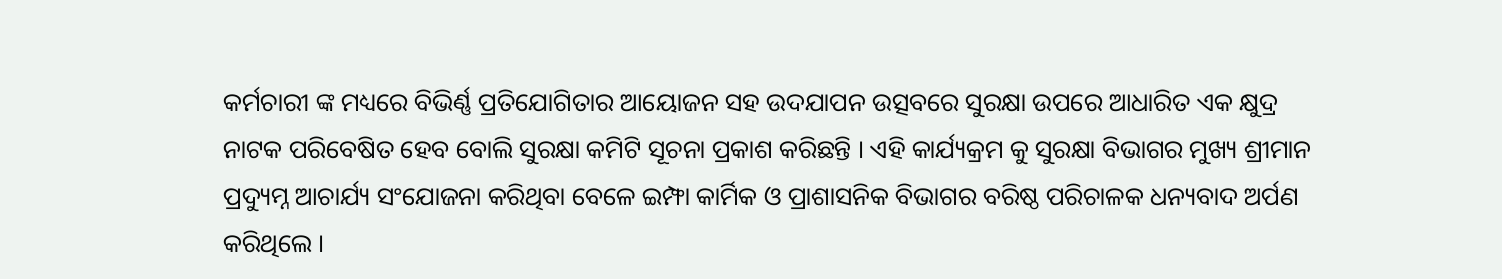କର୍ମଚାରୀ ଙ୍କ ମଧ୍ୟରେ ବିଭିର୍ଣ୍ଣ ପ୍ରତିଯୋଗିତାର ଆୟୋଜନ ସହ ଉଦଯାପନ ଉତ୍ସବରେ ସୁରକ୍ଷା ଉପରେ ଆଧାରିତ ଏକ କ୍ଷୁଦ୍ର ନାଟକ ପରିବେଷିତ ହେବ ବୋଲି ସୁରକ୍ଷା କମିଟି ସୂଚନା ପ୍ରକାଶ କରିଛନ୍ତି । ଏହି କାର୍ଯ୍ୟକ୍ରମ କୁ ସୁରକ୍ଷା ବିଭାଗର ମୁଖ୍ୟ ଶ୍ରୀମାନ ପ୍ରଦ୍ୟୁମ୍ନ ଆଚାର୍ଯ୍ୟ ସଂଯୋଜନା କରିଥିବା ବେଳେ ଇମ୍ଫା କାର୍ମିକ ଓ ପ୍ରାଶାସନିକ ବିଭାଗର ବରିଷ୍ଠ ପରିଚାଳକ ଧନ୍ୟବାଦ ଅର୍ପଣ କରିଥିଲେ ।